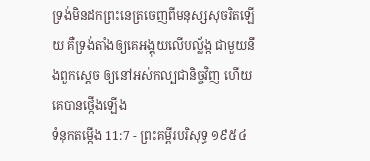ទ្រង់មិនដកព្រះនេត្រចេញពីមនុស្សសុចរិតឡើយ គឺទ្រង់តាំងឲ្យគេអង្គុយលើបល្ល័ង្ក ជាមួយនឹងពួកស្តេច ឲ្យនៅអស់កល្បជានិច្ចវិញ ហើយគេបានថ្កើងឡើង
ទំនុកតម្កើង 11:7 - ព្រះគម្ពីរបរិសុទ្ធ ១៩៥៤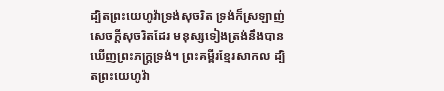ដ្បិតព្រះយេហូវ៉ាទ្រង់សុចរិត ទ្រង់ក៏ស្រឡាញ់សេចក្ដីសុចរិតដែរ មនុស្សទៀងត្រង់នឹងបានឃើញព្រះភក្ត្រទ្រង់។ ព្រះគម្ពីរខ្មែរសាកល ដ្បិតព្រះយេហូវ៉ា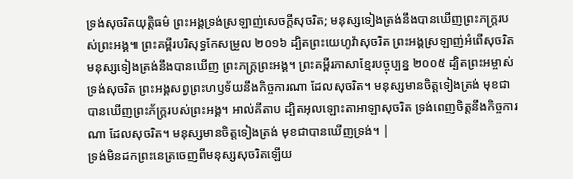ទ្រង់សុចរិតយុត្តិធម៌ ព្រះអង្គទ្រង់ស្រឡាញ់សេចក្ដីសុចរិត; មនុស្សទៀងត្រង់នឹងបានឃើញព្រះភក្ត្ររបស់ព្រះអង្គ៕ ព្រះគម្ពីរបរិសុទ្ធកែសម្រួល ២០១៦ ដ្បិតព្រះយេហូវ៉ាសុចរិត ព្រះអង្គស្រឡាញ់អំពើសុចរិត មនុស្សទៀងត្រង់នឹងបានឃើញ ព្រះភក្ត្រព្រះអង្គ។ ព្រះគម្ពីរភាសាខ្មែរបច្ចុប្បន្ន ២០០៥ ដ្បិតព្រះអម្ចាស់ទ្រង់សុចរិត ព្រះអង្គសព្វព្រះហឫទ័យនឹងកិច្ចការណា ដែលសុចរិត។ មនុស្សមានចិត្តទៀងត្រង់ មុខជាបានឃើញព្រះភ័ក្ត្ររបស់ព្រះអង្គ។ អាល់គីតាប ដ្បិតអុលឡោះតាអាឡាសុចរិត ទ្រង់ពេញចិត្តនឹងកិច្ចការណា ដែលសុចរិត។ មនុស្សមានចិត្តទៀងត្រង់ មុខជាបានឃើញទ្រង់។ |
ទ្រង់មិនដកព្រះនេត្រចេញពីមនុស្សសុចរិតឡើយ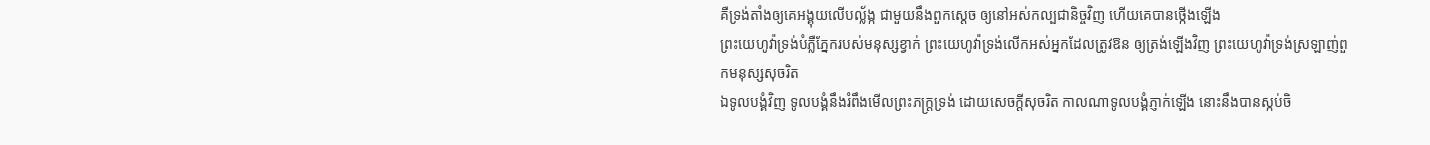គឺទ្រង់តាំងឲ្យគេអង្គុយលើបល្ល័ង្ក ជាមួយនឹងពួកស្តេច ឲ្យនៅអស់កល្បជានិច្ចវិញ ហើយគេបានថ្កើងឡើង
ព្រះយេហូវ៉ាទ្រង់បំភ្លឺភ្នែករបស់មនុស្សខ្វាក់ ព្រះយេហូវ៉ាទ្រង់លើកអស់អ្នកដែលត្រូវឱន ឲ្យត្រង់ឡើងវិញ ព្រះយេហូវ៉ាទ្រង់ស្រឡាញ់ពួកមនុស្សសុចរិត
ឯទូលបង្គំវិញ ទូលបង្គំនឹងរំពឹងមើលព្រះភក្ត្រទ្រង់ ដោយសេចក្ដីសុចរិត កាលណាទូលបង្គំភ្ញាក់ឡើង នោះនឹងបានស្កប់ចិ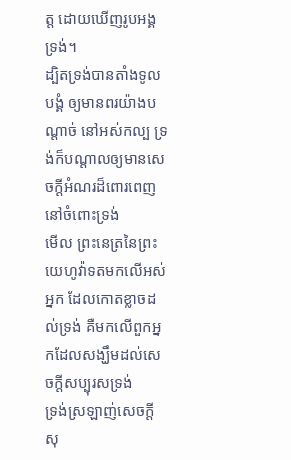ត្ត ដោយឃើញរូបអង្គទ្រង់។
ដ្បិតទ្រង់បានតាំងទូលបង្គំ ឲ្យមានពរយ៉ាងបណ្តាច់ នៅអស់កល្ប ទ្រង់ក៏បណ្តាលឲ្យមានសេចក្ដីអំណរដ៏ពោរពេញ នៅចំពោះទ្រង់
មើល ព្រះនេត្រនៃព្រះយេហូវ៉ាទតមកលើអស់អ្នក ដែលកោតខ្លាចដល់ទ្រង់ គឺមកលើពួកអ្នកដែលសង្ឃឹមដល់សេចក្ដីសប្បុរសទ្រង់
ទ្រង់ស្រឡាញ់សេចក្ដីសុ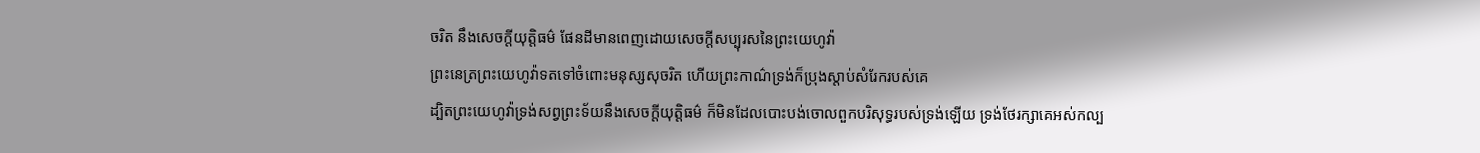ចរិត នឹងសេចក្ដីយុត្តិធម៌ ផែនដីមានពេញដោយសេចក្ដីសប្បុរសនៃព្រះយេហូវ៉ា
ព្រះនេត្រព្រះយេហូវ៉ាទតទៅចំពោះមនុស្សសុចរិត ហើយព្រះកាណ៌ទ្រង់ក៏ប្រុងស្តាប់សំរែករបស់គេ
ដ្បិតព្រះយេហូវ៉ាទ្រង់សព្វព្រះទ័យនឹងសេចក្ដីយុត្តិធម៌ ក៏មិនដែលបោះបង់ចោលពួកបរិសុទ្ធរបស់ទ្រង់ឡើយ ទ្រង់ថែរក្សាគេអស់កល្ប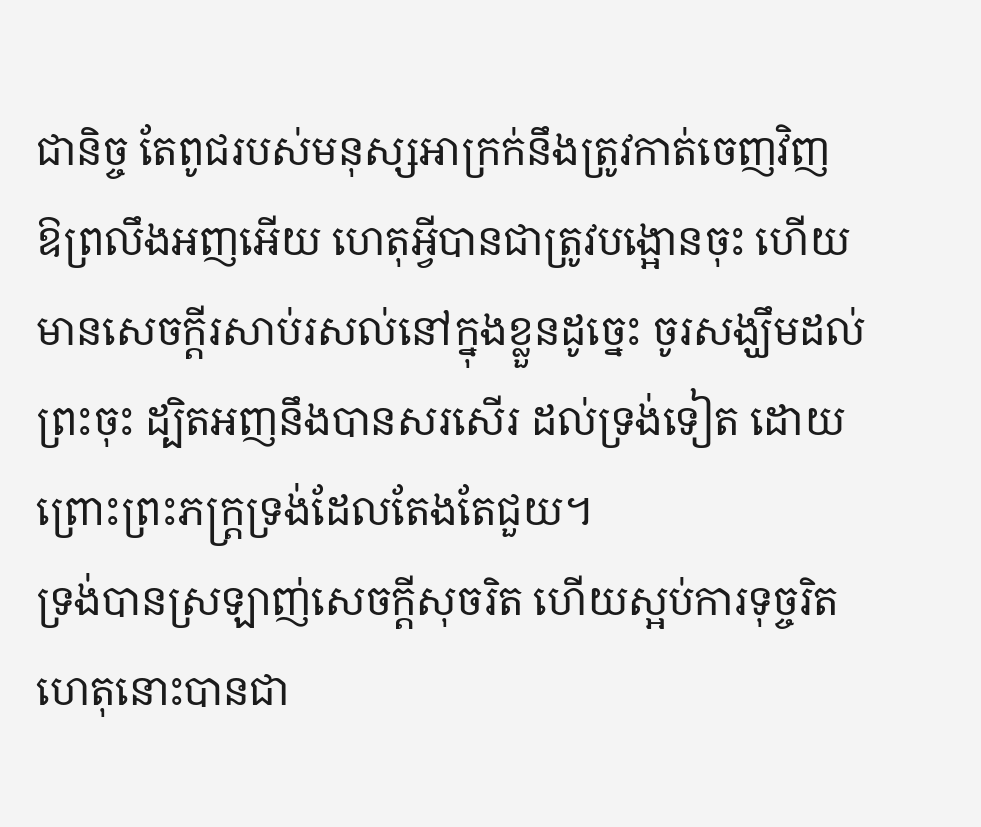ជានិច្ច តែពូជរបស់មនុស្សអាក្រក់នឹងត្រូវកាត់ចេញវិញ
ឱព្រលឹងអញអើយ ហេតុអ្វីបានជាត្រូវបង្អោនចុះ ហើយមានសេចក្ដីរសាប់រសល់នៅក្នុងខ្លួនដូច្នេះ ចូរសង្ឃឹមដល់ព្រះចុះ ដ្បិតអញនឹងបានសរសើរ ដល់ទ្រង់ទៀត ដោយព្រោះព្រះភក្ត្រទ្រង់ដែលតែងតែជួយ។
ទ្រង់បានស្រឡាញ់សេចក្ដីសុចរិត ហើយស្អប់ការទុច្ចរិត ហេតុនោះបានជា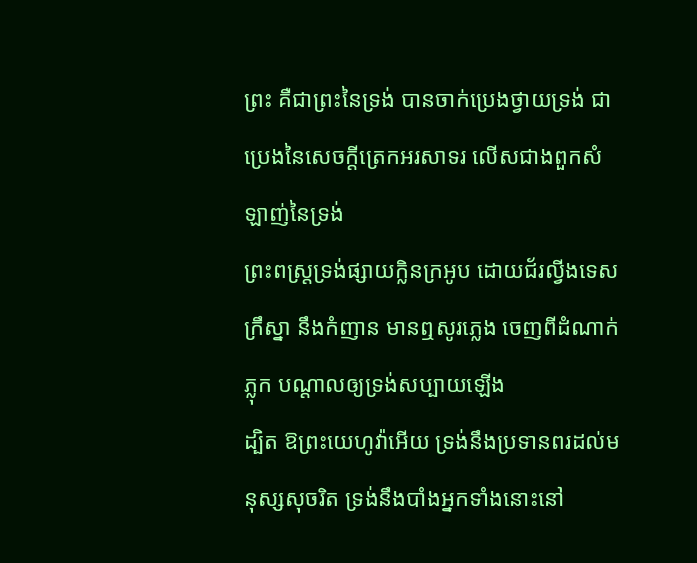ព្រះ គឺជាព្រះនៃទ្រង់ បានចាក់ប្រេងថ្វាយទ្រង់ ជាប្រេងនៃសេចក្ដីត្រេកអរសាទរ លើសជាងពួកសំឡាញ់នៃទ្រង់
ព្រះពស្ត្រទ្រង់ផ្សាយក្លិនក្រអូប ដោយជ័រល្វីងទេស ក្រឹស្នា នឹងកំញាន មានឮសូរភ្លេង ចេញពីដំណាក់ភ្លុក បណ្តាលឲ្យទ្រង់សប្បាយឡើង
ដ្បិត ឱព្រះយេហូវ៉ាអើយ ទ្រង់នឹងប្រទានពរដល់មនុស្សសុចរិត ទ្រង់នឹងបាំងអ្នកទាំងនោះនៅ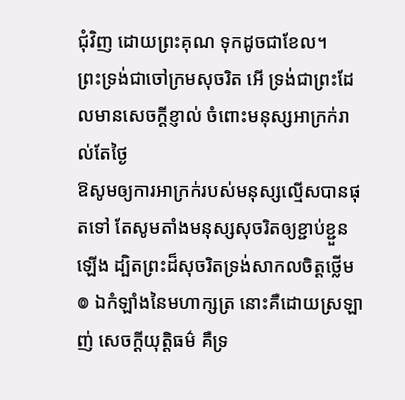ជុំវិញ ដោយព្រះគុណ ទុកដូចជាខែល។
ព្រះទ្រង់ជាចៅក្រមសុចរិត អើ ទ្រង់ជាព្រះដែលមានសេចក្ដីខ្ញាល់ ចំពោះមនុស្សអាក្រក់រាល់តែថ្ងៃ
ឱសូមឲ្យការអាក្រក់របស់មនុស្សល្មើសបានផុតទៅ តែសូមតាំងមនុស្សសុចរិតឲ្យខ្ជាប់ខ្ជួនឡើង ដ្បិតព្រះដ៏សុចរិតទ្រង់សាកលចិត្តថ្លើម
៙ ឯកំឡាំងនៃមហាក្សត្រ នោះគឺដោយស្រឡាញ់ សេចក្ដីយុត្តិធម៌ គឺទ្រ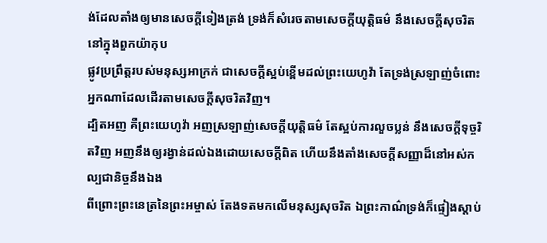ង់ដែលតាំងឲ្យមានសេចក្ដីទៀងត្រង់ ទ្រង់ក៏សំរេចតាមសេចក្ដីយុត្តិធម៌ នឹងសេចក្ដីសុចរិតនៅក្នុងពួកយ៉ាកុប
ផ្លូវប្រព្រឹត្តរបស់មនុស្សអាក្រក់ ជាសេចក្ដីស្អប់ខ្ពើមដល់ព្រះយេហូវ៉ា តែទ្រង់ស្រឡាញ់ចំពោះអ្នកណាដែលដើរតាមសេចក្ដីសុចរិតវិញ។
ដ្បិតអញ គឺព្រះយេហូវ៉ា អញស្រឡាញ់សេចក្ដីយុត្តិធម៌ តែស្អប់ការលួចប្លន់ នឹងសេចក្ដីទុច្ចរិតវិញ អញនឹងឲ្យរង្វាន់ដល់ឯងដោយសេចក្ដីពិត ហើយនឹងតាំងសេចក្ដីសញ្ញាដ៏នៅអស់កល្បជានិច្ចនឹងឯង
ពីព្រោះព្រះនេត្រនៃព្រះអម្ចាស់ តែងទតមកលើមនុស្សសុចរិត ឯព្រះកាណ៌ទ្រង់ក៏ផ្ទៀងស្តាប់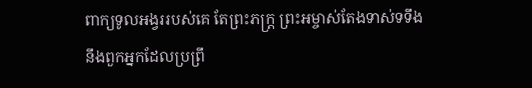ពាក្យទូលអង្វររបស់គេ តែព្រះភក្ត្រ ព្រះអម្ចាស់តែងទាស់ទទឹងនឹងពួកអ្នកដែលប្រព្រឹ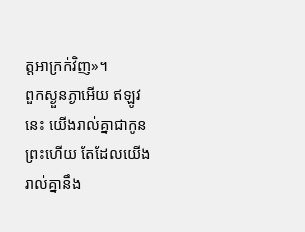ត្តអាក្រក់វិញ»។
ពួកស្ងួនភ្ងាអើយ ឥឡូវនេះ យើងរាល់គ្នាជាកូនព្រះហើយ តែដែលយើងរាល់គ្នានឹង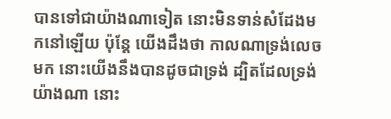បានទៅជាយ៉ាងណាទៀត នោះមិនទាន់សំដែងមកនៅឡើយ ប៉ុន្តែ យើងដឹងថា កាលណាទ្រង់លេចមក នោះយើងនឹងបានដូចជាទ្រង់ ដ្បិតដែលទ្រង់យ៉ាងណា នោះ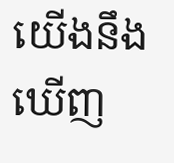យើងនឹងឃើញ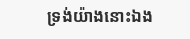ទ្រង់យ៉ាងនោះឯង